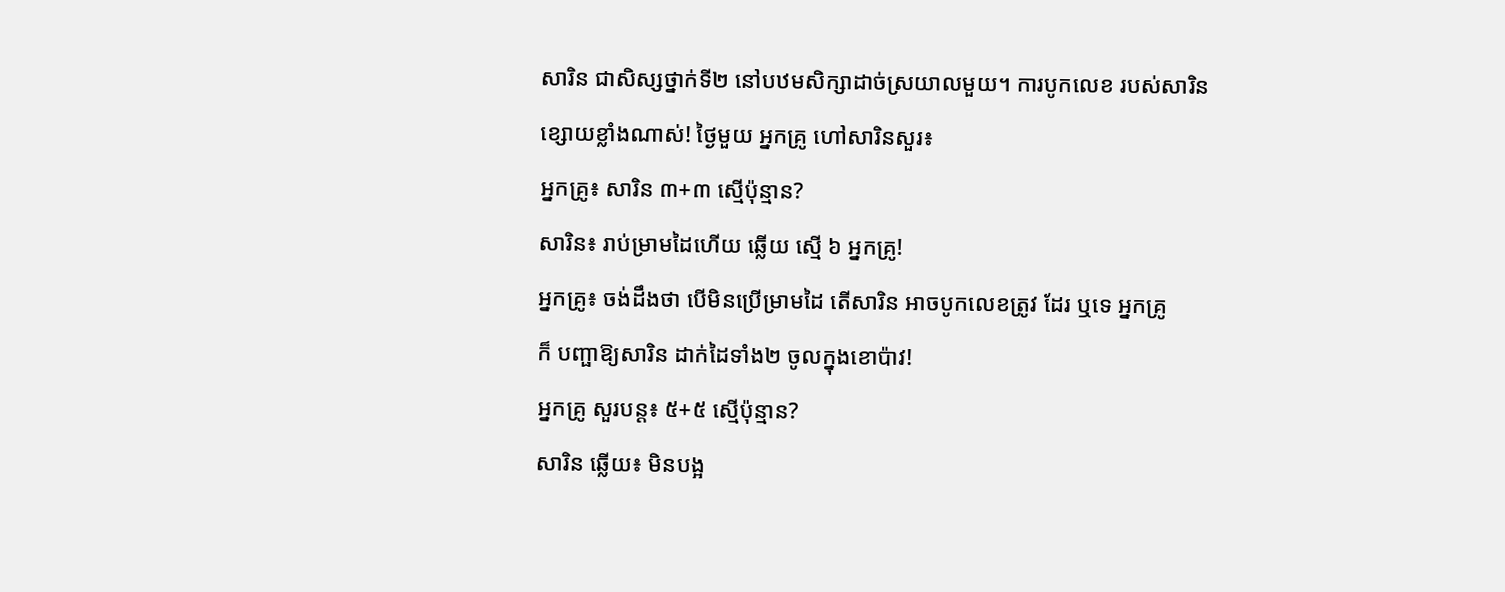សារិន ជាសិស្សថ្នាក់ទី២ នៅបឋមសិក្សាដាច់ស្រយាលមួយ។ ការបូកលេខ របស់សារិន
ខ្សោយខ្លាំងណាស់! ថ្ងៃមួយ អ្នកគ្រូ ហៅសារិនសួរ៖
អ្នកគ្រូ៖ សារិន ៣+៣ ស្មើប៉ុន្មាន?
សារិន៖ រាប់ម្រាមដៃហើយ ឆ្លើយ ស្មើ ៦ អ្នកគ្រូ!
អ្នកគ្រូ៖ ចង់ដឹងថា បើមិនប្រើម្រាមដៃ តើសារិន អាចបូកលេខត្រូវ ដែរ ឬទេ អ្នកគ្រូ
ក៏ បញ្ផាឱ្យសារិន ដាក់ដៃទាំង២ ចូលក្នុងខោប៉ាវ!
អ្នកគ្រូ សួរបន្ត៖ ៥+៥ ស្មើប៉ុន្មាន?
សារិន ឆ្លើយ៖ មិនបង្អ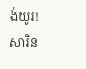ង់យូរ! សារិន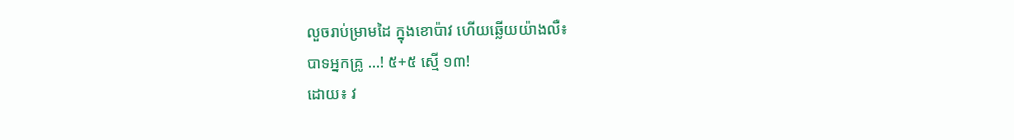លួចរាប់ម្រាមដៃ ក្នុងខោប៉ាវ ហើយឆ្លើយយ៉ាងលឺ៖
បាទអ្នកគ្រូ …! ៥+៥ ស្មើ ១៣!
ដោយ៖ វ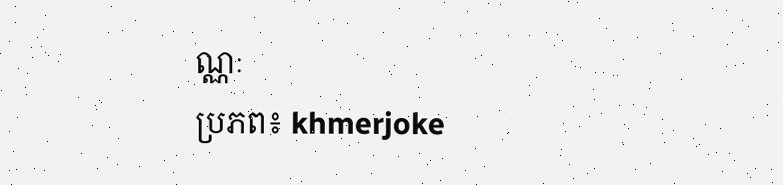ណ្ណៈ
ប្រភព៖ khmerjoke